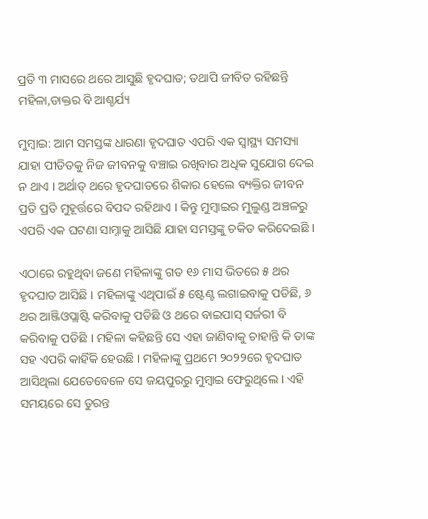ପ୍ରତି ୩ ମାସରେ ଥରେ ଆସୁଛି ହୃଦଘାତ; ତଥାପି ଜୀବିତ ରହିଛନ୍ତି ମହିଳା,ଡାକ୍ତର ବି ଆଶ୍ଚର୍ଯ୍ୟ

ମୁମ୍ବାଇ: ଆମ ସମସ୍ତଙ୍କ ଧାରଣା ହୃଦଘାତ ଏପରି ଏକ ସ୍ୱାସ୍ଥ୍ୟ ସମସ୍ୟା ଯାହା ପୀଡିତକୁ ନିଜ ଜୀବନକୁ ବଞ୍ଚାଇ ରଖିବାର ଅଧିକ ସୁଯୋଗ ଦେଇ ନ ଥାଏ । ଅର୍ଥାତ୍ ଥରେ ହୃଦଘାତରେ ଶିକାର ହେଲେ ବ୍ୟକ୍ତିର ଜୀବନ ପ୍ରତି ପ୍ରତି ମୁହୂର୍ତ୍ତରେ ବିପଦ ରହିଥାଏ । କିନ୍ତୁ ମୁମ୍ବାଇର ମୁଲୁଣ୍ଡ ଅଞ୍ଚଳରୁ ଏପରି ଏକ ଘଟଣା ସାମ୍ନାକୁ ଆସିଛି ଯାହା ସମସ୍ତଙ୍କୁ ଚକିତ କରିଦେଇଛି ।

ଏଠାରେ ରହୁଥିବା ଜଣେ ମହିଳାଙ୍କୁ ଗତ ୧୬ ମାସ ଭିତରେ ୫ ଥର ହୃଦଘାତ ଆସିଛି । ମହିଳାଙ୍କୁ ଏଥିପାଇଁ ୫ ଷ୍ଟେଣ୍ଟ ଲଗାଇବାକୁ ପଡିଛି, ୬ ଥର ଆଞ୍ଜିଓପ୍ଲାଷ୍ଟି କରିବାକୁ ପଡିଛି ଓ ଥରେ ବାଇପାସ୍ ସର୍ଜରୀ ବି କରିବାକୁ ପଡିଛି । ମହିଳା କହିଛନ୍ତି ସେ ଏହା ଜାଣିବାକୁ ଚାହାନ୍ତି କି ତାଙ୍କ ସହ ଏପରି କାହିଁକି ହେଉଛି । ମହିଳାଙ୍କୁ ପ୍ରଥମେ ୨୦୨୨ରେ ହୃଦଘାତ ଆସିଥିଲା ଯେତେବେଳେ ସେ ଜୟପୁରରୁ ମୁମ୍ବାଇ ଫେରୁଥିଲେ । ଏହି ସମୟରେ ସେ ତୁରନ୍ତ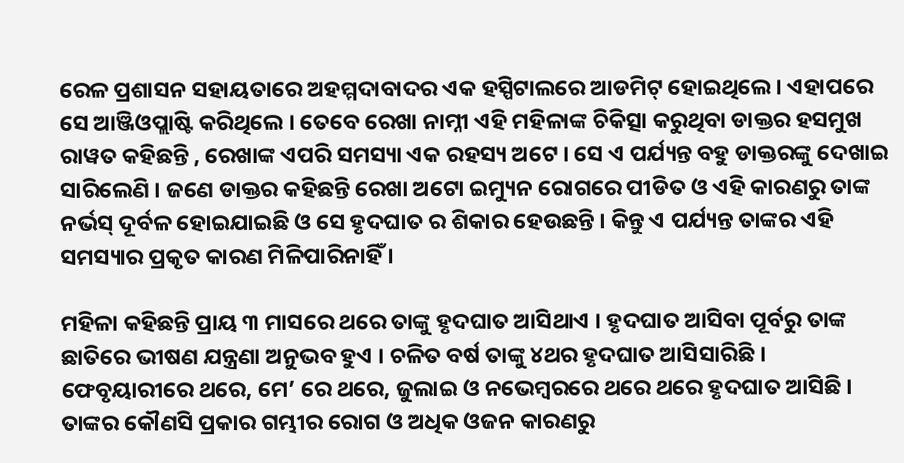ରେଳ ପ୍ରଶାସନ ସହାୟତାରେ ଅହମ୍ମଦାବାଦର ଏକ ହସ୍ପିଟାଲରେ ଆଡମିଟ୍ ହୋଇଥିଲେ । ଏହାପରେ ସେ ଆଞ୍ଜିଓପ୍ଲାଷ୍ଟି କରିଥିଲେ । ତେବେ ରେଖା ନାମ୍ନୀ ଏହି ମହିଳାଙ୍କ ଚିକିତ୍ସା କରୁଥିବା ଡାକ୍ତର ହସମୁଖ ରାୱତ କହିଛନ୍ତି , ରେଖାଙ୍କ ଏପରି ସମସ୍ୟା ଏକ ରହସ୍ୟ ଅଟେ । ସେ ଏ ପର୍ଯ୍ୟନ୍ତ ବହୁ ଡାକ୍ତରଙ୍କୁ ଦେଖାଇ ସାରିଲେଣି । ଜଣେ ଡାକ୍ତର କହିଛନ୍ତି ରେଖା ଅଟୋ ଇମ୍ୟୁନ ରୋଗରେ ପୀଡିତ ଓ ଏହି କାରଣରୁ ତାଙ୍କ ନର୍ଭସ୍ ଦୂର୍ବଳ ହୋଇଯାଇଛି ଓ ସେ ହୃଦଘାତ ର ଶିକାର ହେଉଛନ୍ତି । କିନ୍ତୁ ଏ ପର୍ଯ୍ୟନ୍ତ ତାଙ୍କର ଏହି ସମସ୍ୟାର ପ୍ରକୃତ କାରଣ ମିଳିପାରିନାହିଁ ।

ମହିଳା କହିଛନ୍ତି ପ୍ରାୟ ୩ ମାସରେ ଥରେ ତାଙ୍କୁ ହୃଦଘାତ ଆସିଥାଏ । ହୃଦଘାତ ଆସିବା ପୂର୍ବରୁ ତାଙ୍କ ଛାତିରେ ଭୀଷଣ ଯନ୍ତ୍ରଣା ଅନୁଭବ ହୁଏ । ଚଳିତ ବର୍ଷ ତାଙ୍କୁ ୪ଥର ହୃଦଘାତ ଆସିସାରିଛି । ଫେବୃୟାରୀରେ ଥରେ, ମେ’ ରେ ଥରେ, ଜୁଲାଇ ଓ ନଭେମ୍ବରରେ ଥରେ ଥରେ ହୃଦଘାତ ଆସିଛି । ତାଙ୍କର କୌଣସି ପ୍ରକାର ଗମ୍ଭୀର ରୋଗ ଓ ଅଧିକ ଓଜନ କାରଣରୁ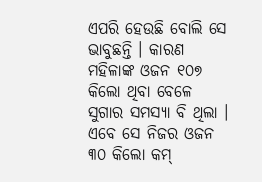ଏପରି ହେଉଛି ବୋଲି ସେ ଭାବୁଛନ୍ତି । କାରଣ ମହିଳାଙ୍କ ଓଜନ ୧୦୭ କିଲୋ ଥିବା ବେଳେ ସୁଗାର ସମସ୍ୟା ବି ଥିଲା । ଏବେ ସେ ନିଜର ଓଜନ ୩୦ କିଲୋ କମ୍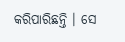କରିପାରିଛନ୍ତି । ସେ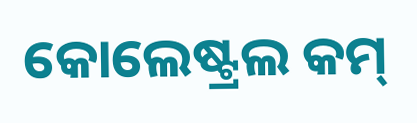କୋଲେଷ୍ଟ୍ରଲ କମ୍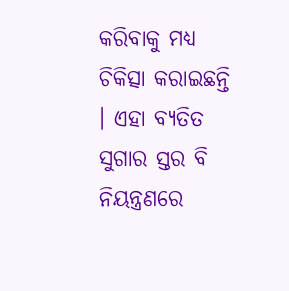କରିବାକୁ ମଧ୍ୟ ଚିକିତ୍ସା କରାଇଛନ୍ତି । ଏହା ବ୍ୟତିତ ସୁଗାର ସ୍ତର ବି ନିୟନ୍ତ୍ରଣରେ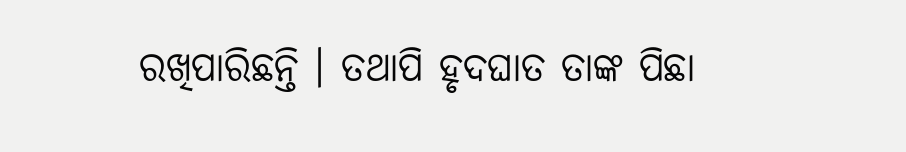ରଖିପାରିଛନ୍ତି । ତଥାପି ହୃଦଘାତ ତାଙ୍କ ପିଛା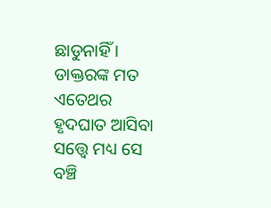ଛାଡୁନାହିଁ । ଡାକ୍ତରଙ୍କ ମତ ଏତେଥର ହୃଦଘାତ ଆସିବା ସତ୍ତ୍ୱେ ମଧ୍ୟ ସେ ବଞ୍ଚି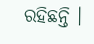ରହିଛନ୍ତି ।